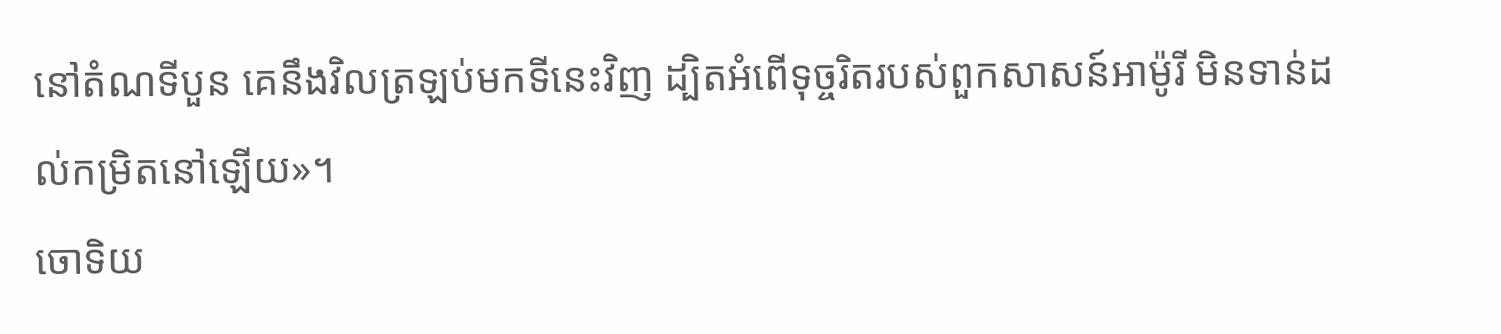នៅតំណទីបួន គេនឹងវិលត្រឡប់មកទីនេះវិញ ដ្បិតអំពើទុច្ចរិតរបស់ពួកសាសន៍អាម៉ូរី មិនទាន់ដល់កម្រិតនៅឡើយ»។
ចោទិយ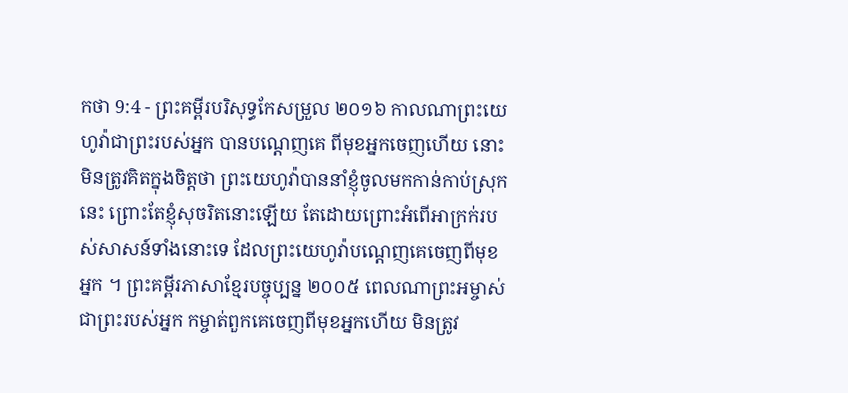កថា 9:4 - ព្រះគម្ពីរបរិសុទ្ធកែសម្រួល ២០១៦ កាលណាព្រះយេហូវ៉ាជាព្រះរបស់អ្នក បានបណ្តេញគេ ពីមុខអ្នកចេញហើយ នោះមិនត្រូវគិតក្នុងចិត្តថា ព្រះយេហូវ៉ាបាននាំខ្ញុំចូលមកកាន់កាប់ស្រុកនេះ ព្រោះតែខ្ញុំសុចរិតនោះឡើយ តែដោយព្រោះអំពើអាក្រក់របស់សាសន៍ទាំងនោះទេ ដែលព្រះយេហូវ៉ាបណ្តេញគេចេញពីមុខអ្នក ។ ព្រះគម្ពីរភាសាខ្មែរបច្ចុប្បន្ន ២០០៥ ពេលណាព្រះអម្ចាស់ ជាព្រះរបស់អ្នក កម្ចាត់ពួកគេចេញពីមុខអ្នកហើយ មិនត្រូវ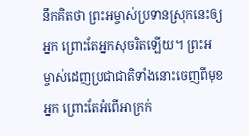នឹកគិតថា ព្រះអម្ចាស់ប្រទានស្រុកនេះឲ្យអ្នក ព្រោះតែអ្នកសុចរិតឡើយ។ ព្រះអម្ចាស់ដេញប្រជាជាតិទាំងនោះចេញពីមុខអ្នក ព្រោះតែអំពើអាក្រក់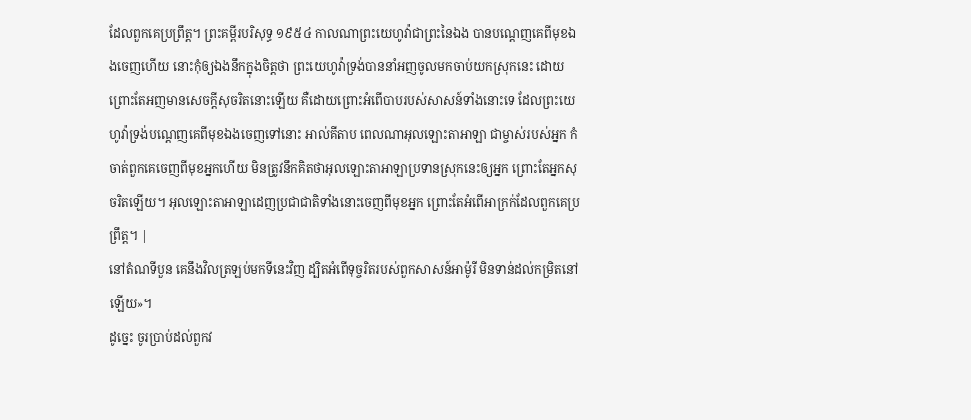ដែលពួកគេប្រព្រឹត្ត។ ព្រះគម្ពីរបរិសុទ្ធ ១៩៥៤ កាលណាព្រះយេហូវ៉ាជាព្រះនៃឯង បានបណ្តេញគេពីមុខឯងចេញហើយ នោះកុំឲ្យឯងនឹកក្នុងចិត្តថា ព្រះយេហូវ៉ាទ្រង់បាននាំអញចូលមកចាប់យកស្រុកនេះ ដោយព្រោះតែអញមានសេចក្ដីសុចរិតនោះឡើយ គឺដោយព្រោះអំពើបាបរបស់សាសន៍ទាំងនោះទេ ដែលព្រះយេហូវ៉ាទ្រង់បណ្តេញគេពីមុខឯងចេញទៅនោះ អាល់គីតាប ពេលណាអុលឡោះតាអាឡា ជាម្ចាស់របស់អ្នក កំចាត់ពួកគេចេញពីមុខអ្នកហើយ មិនត្រូវនឹកគិតថាអុលឡោះតាអាឡាប្រទានស្រុកនេះឲ្យអ្នក ព្រោះតែអ្នកសុចរិតឡើយ។ អុលឡោះតាអាឡាដេញប្រជាជាតិទាំងនោះចេញពីមុខអ្នក ព្រោះតែអំពើអាក្រក់ដែលពួកគេប្រព្រឹត្ត។ |
នៅតំណទីបួន គេនឹងវិលត្រឡប់មកទីនេះវិញ ដ្បិតអំពើទុច្ចរិតរបស់ពួកសាសន៍អាម៉ូរី មិនទាន់ដល់កម្រិតនៅឡើយ»។
ដូច្នេះ ចូរប្រាប់ដល់ពួកវ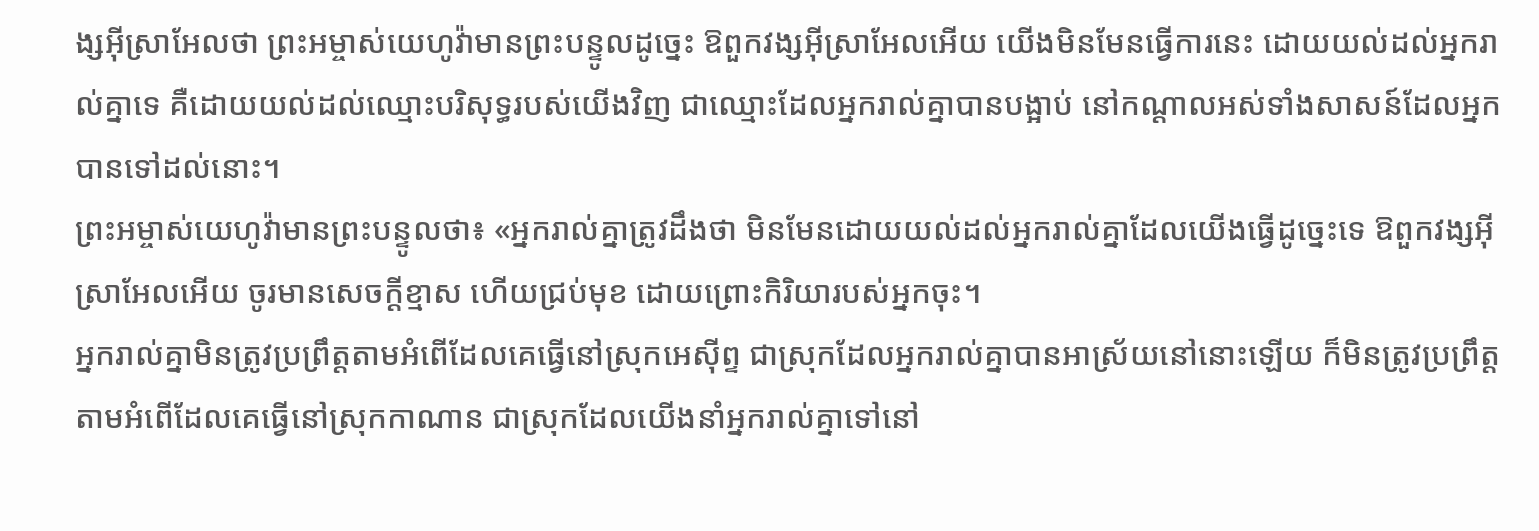ង្សអ៊ីស្រាអែលថា ព្រះអម្ចាស់យេហូវ៉ាមានព្រះបន្ទូលដូច្នេះ ឱពួកវង្សអ៊ីស្រាអែលអើយ យើងមិនមែនធ្វើការនេះ ដោយយល់ដល់អ្នករាល់គ្នាទេ គឺដោយយល់ដល់ឈ្មោះបរិសុទ្ធរបស់យើងវិញ ជាឈ្មោះដែលអ្នករាល់គ្នាបានបង្អាប់ នៅកណ្ដាលអស់ទាំងសាសន៍ដែលអ្នកបានទៅដល់នោះ។
ព្រះអម្ចាស់យេហូវ៉ាមានព្រះបន្ទូលថា៖ «អ្នករាល់គ្នាត្រូវដឹងថា មិនមែនដោយយល់ដល់អ្នករាល់គ្នាដែលយើងធ្វើដូច្នេះទេ ឱពួកវង្សអ៊ីស្រាអែលអើយ ចូរមានសេចក្ដីខ្មាស ហើយជ្រប់មុខ ដោយព្រោះកិរិយារបស់អ្នកចុះ។
អ្នករាល់គ្នាមិនត្រូវប្រព្រឹត្តតាមអំពើដែលគេធ្វើនៅស្រុកអេស៊ីព្ទ ជាស្រុកដែលអ្នករាល់គ្នាបានអាស្រ័យនៅនោះឡើយ ក៏មិនត្រូវប្រព្រឹត្តតាមអំពើដែលគេធ្វើនៅស្រុកកាណាន ជាស្រុកដែលយើងនាំអ្នករាល់គ្នាទៅនៅ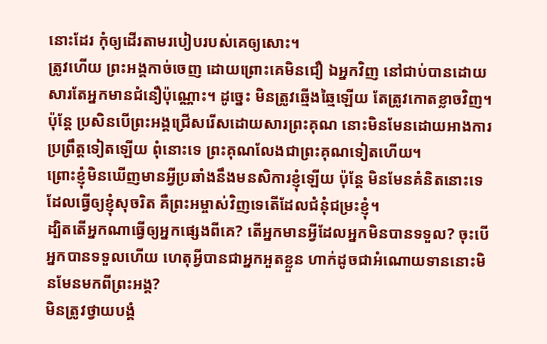នោះដែរ កុំឲ្យដើរតាមរបៀបរបស់គេឲ្យសោះ។
ត្រូវហើយ ព្រះអង្គកាច់ចេញ ដោយព្រោះគេមិនជឿ ឯអ្នកវិញ នៅជាប់បានដោយសារតែអ្នកមានជំនឿប៉ុណ្ណោះ។ ដូច្នេះ មិនត្រូវឆ្មើងឆ្មៃឡើយ តែត្រូវកោតខ្លាចវិញ។
ប៉ុន្តែ ប្រសិនបើព្រះអង្គជ្រើសរើសដោយសារព្រះគុណ នោះមិនមែនដោយអាងការប្រព្រឹត្តទៀតឡើយ ពុំនោះទេ ព្រះគុណលែងជាព្រះគុណទៀតហើយ។
ព្រោះខ្ញុំមិនឃើញមានអ្វីប្រឆាំងនឹងមនសិការខ្ញុំឡើយ ប៉ុន្តែ មិនមែនគំនិតនោះទេដែលធ្វើឲ្យខ្ញុំសុចរិត គឺព្រះអម្ចាស់វិញទេតើដែលជំនុំជម្រះខ្ញុំ។
ដ្បិតតើអ្នកណាធ្វើឲ្យអ្នកផ្សេងពីគេ? តើអ្នកមានអ្វីដែលអ្នកមិនបានទទួល? ចុះបើអ្នកបានទទួលហើយ ហេតុអ្វីបានជាអ្នកអួតខ្លួន ហាក់ដូចជាអំណោយទាននោះមិនមែនមកពីព្រះអង្គ?
មិនត្រូវថ្វាយបង្គំ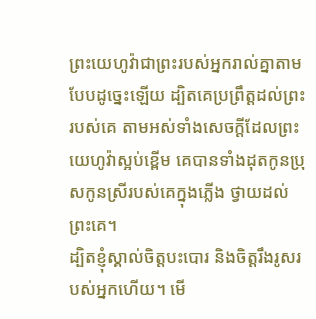ព្រះយេហូវ៉ាជាព្រះរបស់អ្នករាល់គ្នាតាមបែបដូច្នេះឡើយ ដ្បិតគេប្រព្រឹត្តដល់ព្រះរបស់គេ តាមអស់ទាំងសេចក្ដីដែលព្រះយេហូវ៉ាស្អប់ខ្ពើម គេបានទាំងដុតកូនប្រុសកូនស្រីរបស់គេក្នុងភ្លើង ថ្វាយដល់ព្រះគេ។
ដ្បិតខ្ញុំស្គាល់ចិត្តបះបោរ និងចិត្តរឹងរូសរបស់អ្នកហើយ។ មើ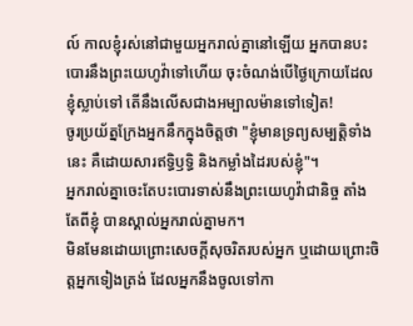ល៍ កាលខ្ញុំរស់នៅជាមួយអ្នករាល់គ្នានៅឡើយ អ្នកបានបះបោរនឹងព្រះយេហូវ៉ាទៅហើយ ចុះចំណង់បើថ្ងៃក្រោយដែលខ្ញុំស្លាប់ទៅ តើនឹងលើសជាងអម្បាលម៉ានទៅទៀត!
ចូរប្រយ័ត្នក្រែងអ្នកនឹកក្នុងចិត្តថា "ខ្ញុំមានទ្រព្យសម្បត្តិទាំងនេះ គឺដោយសារឥទ្ធិឫទ្ធិ និងកម្លាំងដៃរបស់ខ្ញុំ"។
អ្នករាល់គ្នាចេះតែបះបោរទាស់នឹងព្រះយេហូវ៉ាជានិច្ច តាំងតែពីខ្ញុំ បានស្គាល់អ្នករាល់គ្នាមក។
មិនមែនដោយព្រោះសេចក្ដីសុចរិតរបស់អ្នក ឬដោយព្រោះចិត្តអ្នកទៀងត្រង់ ដែលអ្នកនឹងចូលទៅកា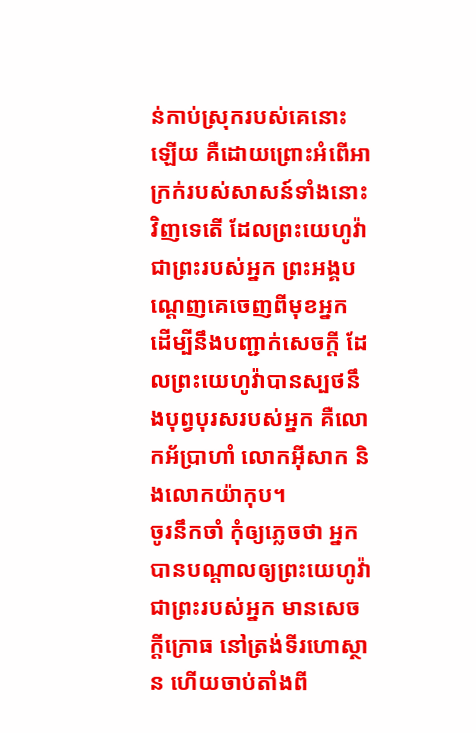ន់កាប់ស្រុករបស់គេនោះឡើយ គឺដោយព្រោះអំពើអាក្រក់របស់សាសន៍ទាំងនោះវិញទេតើ ដែលព្រះយេហូវ៉ាជាព្រះរបស់អ្នក ព្រះអង្គបណ្តេញគេចេញពីមុខអ្នក ដើម្បីនឹងបញ្ជាក់សេចក្ដី ដែលព្រះយេហូវ៉ាបានស្បថនឹងបុព្វបុរសរបស់អ្នក គឺលោកអ័ប្រាហាំ លោកអ៊ីសាក និងលោកយ៉ាកុប។
ចូរនឹកចាំ កុំឲ្យភ្លេចថា អ្នកបានបណ្ដាលឲ្យព្រះយេហូវ៉ាជាព្រះរបស់អ្នក មានសេចក្ដីក្រោធ នៅត្រង់ទីរហោស្ថាន ហើយចាប់តាំងពី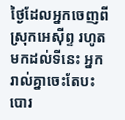ថ្ងៃដែលអ្នកចេញពីស្រុកអេស៊ីព្ទ រហូតមកដល់ទីនេះ អ្នករាល់គ្នាចេះតែបះបោរ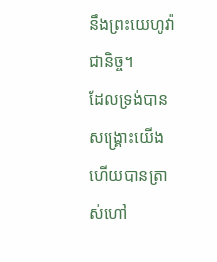នឹងព្រះយេហូវ៉ាជានិច្ច។
ដែលទ្រង់បានសង្គ្រោះយើង ហើយបានត្រាស់ហៅ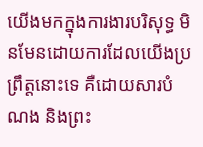យើងមកក្នុងការងារបរិសុទ្ធ មិនមែនដោយការដែលយើងប្រព្រឹត្តនោះទេ គឺដោយសារបំណង និងព្រះ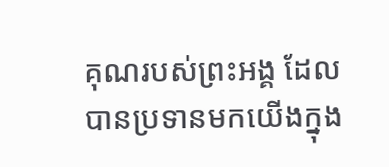គុណរបស់ព្រះអង្គ ដែលបានប្រទានមកយើងក្នុង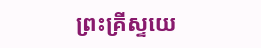ព្រះគ្រីស្ទយេ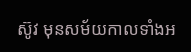ស៊ូវ មុនសម័យកាលទាំងអ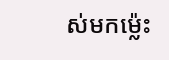ស់មកម៉្លេះ